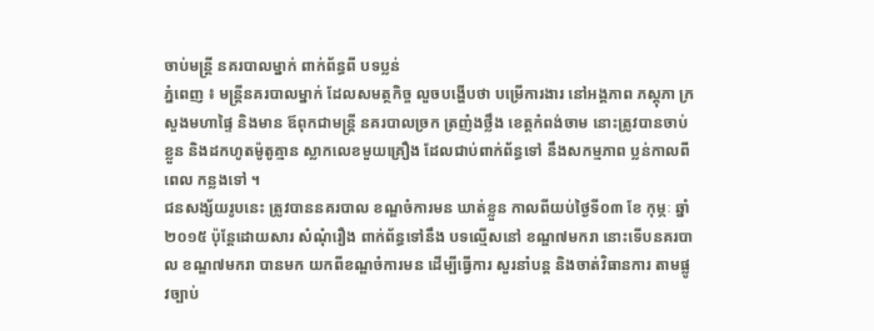ចាប់មន្ដ្រី នគរបាលម្នាក់ ពាក់ព័ន្ធពី បទប្លន់
ភ្នំពេញ ៖ មន្ដ្រីនគរបាលម្នាក់ ដែលសមត្ថកិច្ច លួចបង្ហើបថា បម្រើការងារ នៅអង្គភាព ភស្ដុភា ក្រសួងមហាផ្ទៃ និងមាន ឪពុកជាមន្ដ្រី នគរបាលច្រក ត្រញំងថ្លឹង ខេត្ដកំពង់ចាម នោះត្រូវបានចាប់ខ្លួន និងដកហូតម៉ូតូគ្មាន ស្លាកលេខមួយគ្រឿង ដែលជាប់ពាក់ព័ន្ធទៅ នឹងសកម្មភាព ប្លន់កាលពីពេល កន្លងទៅ ។
ជនសង្ស័យរូបនេះ ត្រូវបាននគរបាល ខណ្ឌចំការមន ឃាត់ខ្លួន កាលពីយប់ថ្ងៃទី០៣ ខែ កុម្ភៈ ឆ្នាំ២០១៥ ប៉ុន្ដែដោយសារ សំណុំរឿង ពាក់ព័ន្ធទៅនឹង បទល្មើសនៅ ខណ្ឌ៧មករា នោះទើបនគរបាល ខណ្ឌ៧មករា បានមក យកពីខណ្ឌចំការមន ដើម្បីធ្វើការ សួរនាំបន្ដ និងចាត់វិធានការ តាមផ្លូវច្បាប់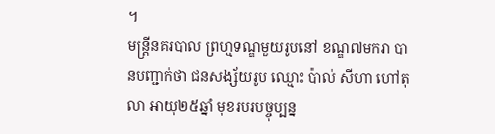។
មន្ដ្រីនគរបាល ព្រហ្មទណ្ឌមួយរូបនៅ ខណ្ឌ៧មករា បានបញ្ជាក់ថា ជនសង្ស័យរូប ឈ្មោះ ប៉ាល់ សីហា ហៅតុលា អាយុ២៥ឆ្នាំ មុខរបរបច្ចុប្បន្ន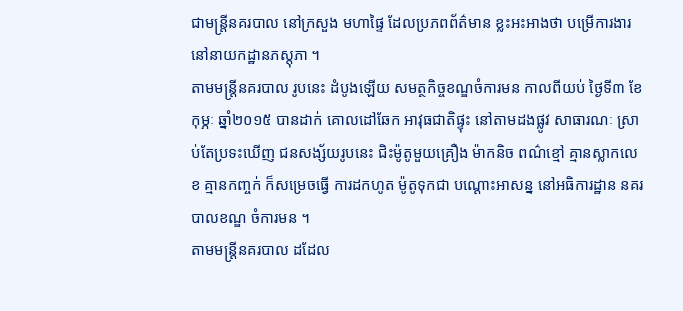ជាមន្ដ្រីនគរបាល នៅក្រសួង មហាផ្ទៃ ដែលប្រភពព័ត៌មាន ខ្លះអះអាងថា បម្រើការងារ នៅនាយកដ្ឋានភស្ដុភា ។
តាមមន្ដ្រីនគរបាល រូបនេះ ដំបូងឡើយ សមត្ថកិច្ចខណ្ឌចំការមន កាលពីយប់ ថ្ងៃទី៣ ខែកុម្ភៈ ឆ្នាំ២០១៥ បានដាក់ គោលដៅឆែក អាវុធជាតិផ្ទុះ នៅតាមដងផ្លូវ សាធារណៈ ស្រាប់តែប្រទះឃើញ ជនសង្ស័យរូបនេះ ជិះម៉ូតូមួយគ្រឿង ម៉ាកនិច ពណ៌ខ្មៅ គ្មានស្លាកលេខ គ្មានកញ្ចក់ ក៏សម្រេចធ្វើ ការដកហូត ម៉ូតូទុកជា បណ្ដោះអាសន្ន នៅអធិការដ្ឋាន នគរបាលខណ្ឌ ចំការមន ។
តាមមន្ដ្រីនគរបាល ដដែល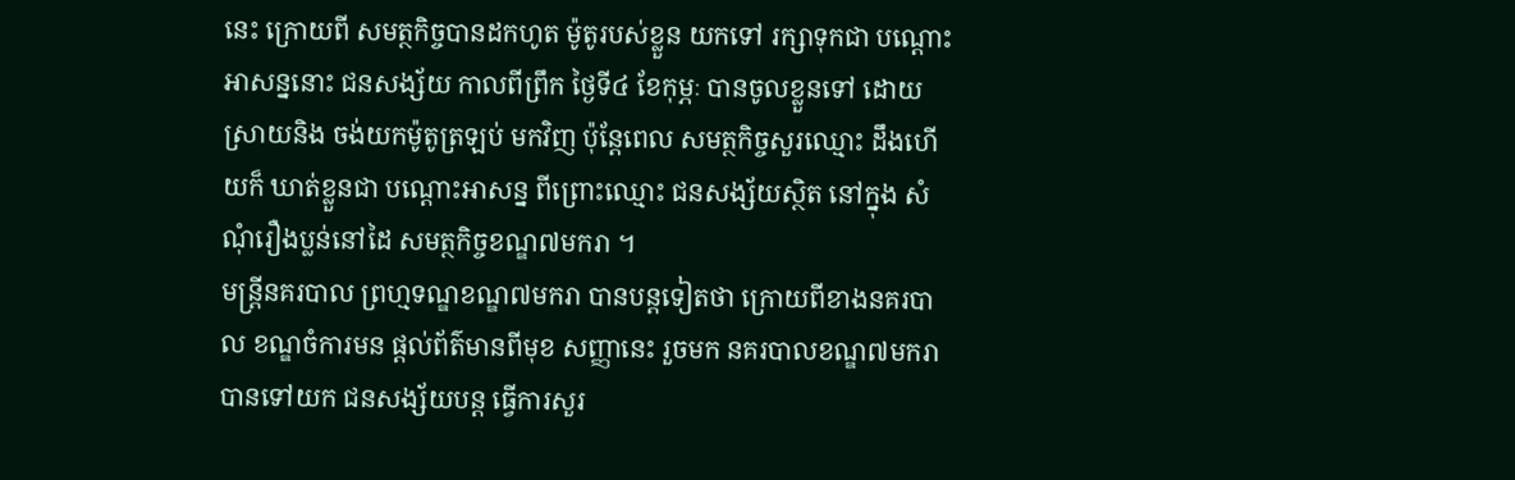នេះ ក្រោយពី សមត្ថកិច្ចបានដកហូត ម៉ូតូរបស់ខ្លួន យកទៅ រក្សាទុកជា បណ្ដោះអាសន្ននោះ ជនសង្ស័យ កាលពីព្រឹក ថ្ងៃទី៤ ខែកុម្ភៈ បានចូលខ្លួនទៅ ដោយស្រាយនិង ចង់យកម៉ូតូត្រឡប់ មកវិញ ប៉ុន្ដែពេល សមត្ថកិច្ចសួរឈ្មោះ ដឹងហើយក៏ ឃាត់ខ្លួនជា បណ្ដោះអាសន្ន ពីព្រោះឈ្មោះ ជនសង្ស័យស្ថិត នៅក្នុង សំណុំរឿងប្លន់នៅដៃ សមត្ថកិច្ចខណ្ឌ៧មករា ។
មន្ដ្រីនគរបាល ព្រហ្មទណ្ឌខណ្ឌ៧មករា បានបន្ដទៀតថា ក្រោយពីខាងនគរបាល ខណ្ឌចំការមន ផ្ដល់ព័ត៌មានពីមុខ សញ្ញានេះ រួចមក នគរបាលខណ្ឌ៧មករា បានទៅយក ជនសង្ស័យបន្ដ ធ្វើការសួរ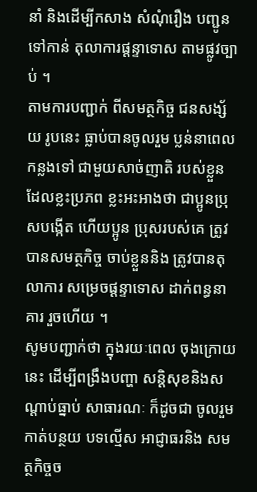នាំ និងដើម្បីកសាង សំណុំរឿង បញ្ជូនទៅកាន់ តុលាការផ្ដន្ទាទោស តាមផ្លូវច្បាប់ ។
តាមការបញ្ជាក់ ពីសមត្ថកិច្ច ជនសង្ស័យ រូបនេះ ធ្លាប់បានចូលរួម ប្លន់នាពេលកន្លងទៅ ជាមួយសាច់ញាតិ របស់ខ្លួន ដែលខ្លះប្រភព ខ្លះអះអាងថា ជាប្អូនប្រុសបង្កើត ហើយប្អូន ប្រុសរបស់គេ ត្រូវបានសមត្ថកិច្ច ចាប់ខ្លួននិង ត្រូវបានតុលាការ សម្រេចផ្ដន្ទាទោស ដាក់ពន្ធនាគារ រួចហើយ ។
សូមបញ្ជាក់ថា ក្នុងរយៈពេល ចុងក្រោយនេះ ដើម្បីពង្រឹងបញ្ហា សន្ដិសុខនិងសណ្ដាប់ធ្នាប់ សាធារណៈ ក៏ដូចជា ចូលរួមកាត់បន្ថយ បទល្មើស អាជ្ញាធរនិង សមត្ថកិច្ចច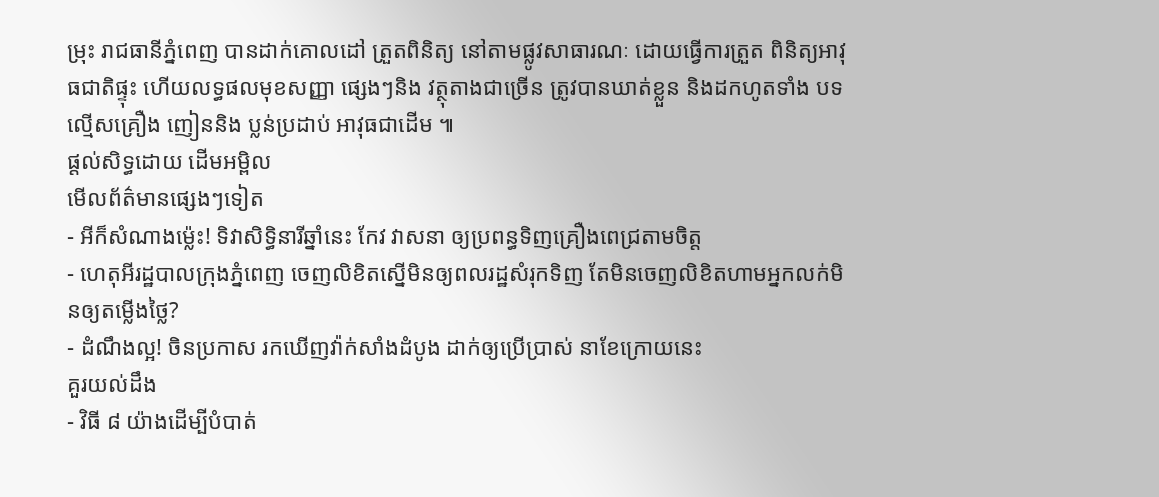ម្រុះ រាជធានីភ្នំពេញ បានដាក់គោលដៅ ត្រួតពិនិត្យ នៅតាមផ្លូវសាធារណៈ ដោយធ្វើការត្រួត ពិនិត្យអាវុធជាតិផ្ទុះ ហើយលទ្ធផលមុខសញ្ញា ផ្សេងៗនិង វត្ថុតាងជាច្រើន ត្រូវបានឃាត់ខ្លួន និងដកហូតទាំង បទល្មើសគ្រឿង ញៀននិង ប្លន់ប្រដាប់ អាវុធជាដើម ៕
ផ្តល់សិទ្ធដោយ ដើមអម្ពិល
មើលព័ត៌មានផ្សេងៗទៀត
- អីក៏សំណាងម្ល៉េះ! ទិវាសិទ្ធិនារីឆ្នាំនេះ កែវ វាសនា ឲ្យប្រពន្ធទិញគ្រឿងពេជ្រតាមចិត្ត
- ហេតុអីរដ្ឋបាលក្រុងភ្នំពេញ ចេញលិខិតស្នើមិនឲ្យពលរដ្ឋសំរុកទិញ តែមិនចេញលិខិតហាមអ្នកលក់មិនឲ្យតម្លើងថ្លៃ?
- ដំណឹងល្អ! ចិនប្រកាស រកឃើញវ៉ាក់សាំងដំបូង ដាក់ឲ្យប្រើប្រាស់ នាខែក្រោយនេះ
គួរយល់ដឹង
- វិធី ៨ យ៉ាងដើម្បីបំបាត់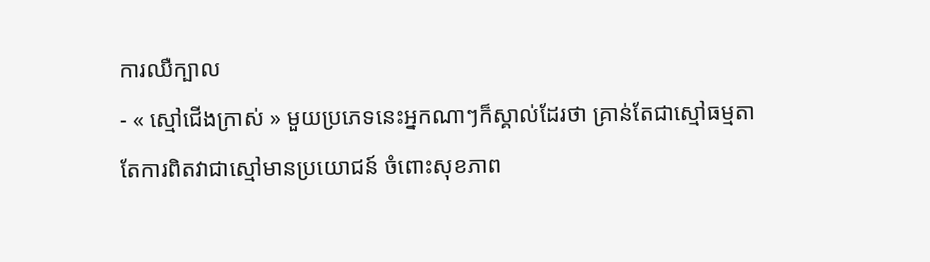ការឈឺក្បាល
- « ស្មៅជើងក្រាស់ » មួយប្រភេទនេះអ្នកណាៗក៏ស្គាល់ដែរថា គ្រាន់តែជាស្មៅធម្មតា តែការពិតវាជាស្មៅមានប្រយោជន៍ ចំពោះសុខភាព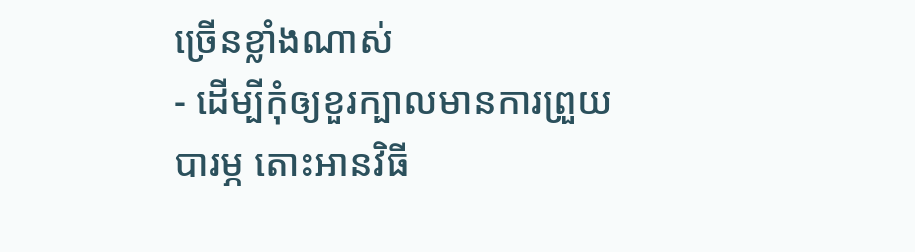ច្រើនខ្លាំងណាស់
- ដើម្បីកុំឲ្យខួរក្បាលមានការព្រួយបារម្ភ តោះអានវិធី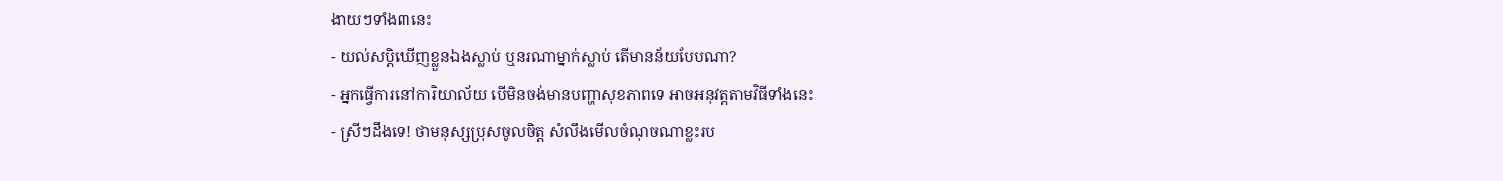ងាយៗទាំង៣នេះ
- យល់សប្តិឃើញខ្លួនឯងស្លាប់ ឬនរណាម្នាក់ស្លាប់ តើមានន័យបែបណា?
- អ្នកធ្វើការនៅការិយាល័យ បើមិនចង់មានបញ្ហាសុខភាពទេ អាចអនុវត្តតាមវិធីទាំងនេះ
- ស្រីៗដឹងទេ! ថាមនុស្សប្រុសចូលចិត្ត សំលឹងមើលចំណុចណាខ្លះរប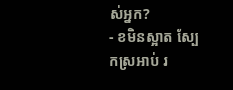ស់អ្នក?
- ខមិនស្អាត ស្បែកស្រអាប់ រ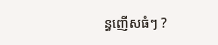ន្ធញើសធំៗ ?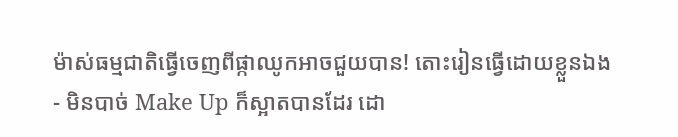ម៉ាស់ធម្មជាតិធ្វើចេញពីផ្កាឈូកអាចជួយបាន! តោះរៀនធ្វើដោយខ្លួនឯង
- មិនបាច់ Make Up ក៏ស្អាតបានដែរ ដោ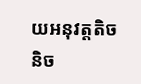យអនុវត្តតិចនិច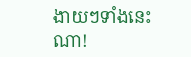ងាយៗទាំងនេះណា!